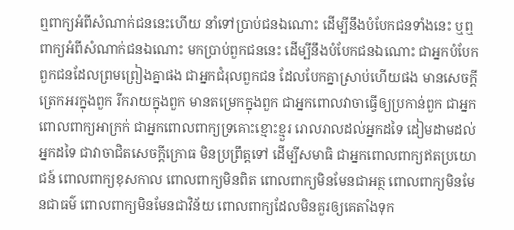ឮពាក្យអំពីសំណាក់ជននេះហើយ នាំទៅប្រាប់ជនឯណោះ ដើម្បីនឹងបំបែកជនទាំងនេះ ឬឮពាក្យអំពីសំណាក់ជនឯណោះ មកប្រាប់ពួកជននេះ ដើម្បីនឹងបំបែកជនឯណោះ ជាអ្នកបំបែកពួកជនដែលព្រមព្រៀងគ្នាផង ជាអ្នកជំរុលពួកជន ដែលបែកគ្នាស្រាប់ហើយផង មានសេចក្តីត្រេកអរក្នុងពួក រីករាយក្នុងពួក មានតម្រេកក្នុងពួក ជាអ្នកពោលវាចាធ្វើឲ្យប្រកាន់ពួក ជាអ្នកពោលពាក្យអាក្រក់ ជាអ្នកពោលពាក្យទ្រគោះខ្មោះខ្មួរ រោលរាលដល់អ្នកដទៃ ដៀមដាមដល់អ្នកដទៃ ជាវាចាជិតសេចក្តីក្រោធ មិនប្រព្រឹត្តទៅ ដើម្បីសមាធិ ជាអ្នកពោលពាក្យឥតប្រយោជន៍ ពោលពាក្យខុសកាល ពោលពាក្យមិនពិត ពោលពាក្យមិនមែនជាអត្ថ ពោលពាក្យមិនមែនជាធម៌ ពោលពាក្យមិនមែនជាវិន័យ ពោលពាក្យដែលមិនគួរឲ្យគេតាំងទុក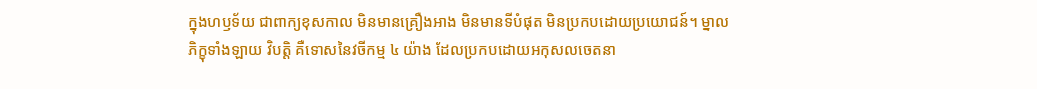ក្នុងហឫទ័យ ជាពាក្យខុសកាល មិនមានគ្រឿងអាង មិនមានទីបំផុត មិនប្រកបដោយប្រយោជន៍។ ម្នាលភិក្ខុទាំងឡាយ វិបត្តិ គឺទោសនៃវចីកម្ម ៤ យ៉ាង ដែលប្រកបដោយអកុសលចេតនា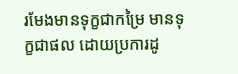រមែងមានទុក្ខជាកម្រៃ មានទុក្ខជាផល ដោយប្រការដូ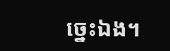ច្នេះឯង។